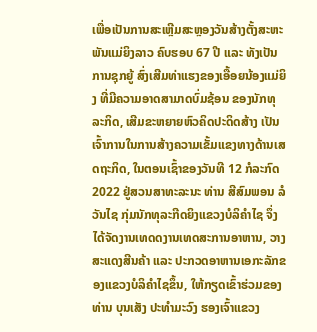ເພື່ອເປັນການສະເຫຼີມສະຫຼອງວັນສ້າງຕັ້ງສະຫະພັນແມ່ຍິງລາວ ຄົບຮອບ 67 ປີ ແລະ ທັງເປັນການຊຸກຍູ້ ສົ່ງເສີມທ່າແຮງຂອງເອື້ອຍນ້ອງແມ່ຍິງ ທີ່ມີຄວາມອາດສາມາດບົ່ມຊ້ອນ ຂອງນັກທຸລະກິດ, ເສີມຂະຫຍາຍຫົວຄິດປະດິດສ້າງ ເປັນເຈົ້າການໃນການສ້າງຄວາມເຂັ້ມແຂງທາງດ້ານເສດຖະກິດ, ໃນຕອນເຊົ້າຂອງວັນທີ 12 ກໍລະກົດ 2022 ຢູ່ສວນສາທະລະນະ ທ່ານ ສີສົມພອນ ລໍວັນໄຊ ກຸ່ມນັກທຸລະກີດຍິງແຂວງບໍລິຄໍາໄຊ ຈຶ່ງໄດ້ຈັດງານເທດດງານເທດສະການອາຫານ, ວາງສະແດງສີນຄ້າ ແລະ ປະກວດອາຫານເອກະລັກຂອງແຂວງບໍລິຄຳໄຊຂຶ້ນ, ໃຫ້ກຽດເຂົ້າຮ່ວມຂອງທ່ານ ບຸນເສັງ ປະທຳມະວົງ ຮອງເຈົ້າແຂວງ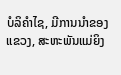ບໍລິຄຳໄຊ, ມີການນຳຂອງແຂວງ, ສະຫະພັນແມ່ຍິງ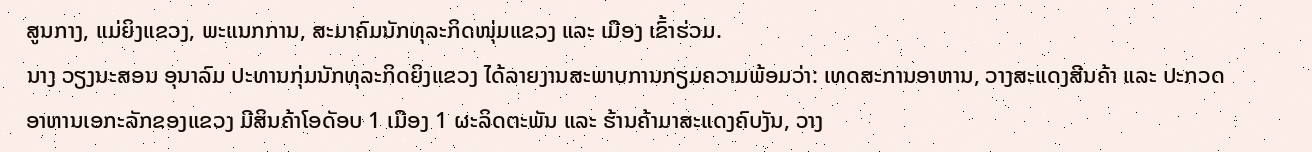ສູນກາງ, ແມ່ຍິງແຂວງ, ພະແນກການ, ສະມາຄົມນັກທຸລະກິດໜຸ່ມແຂວງ ແລະ ເມືອງ ເຂົ້າຮ່ວມ.
ນາງ ວຽງນະສອນ ອຸນາລົມ ປະທານກຸ່ມນັກທຸລະກິດຍິງແຂວງ ໄດ້ລາຍງານສະພາບການກຽມຄວາມພ້ອມວ່າ: ເທດສະການອາຫານ, ວາງສະແດງສີນຄ້າ ແລະ ປະກວດອາຫານເອກະລັກຂອງແຂວງ ມີສິນຄ້າໂອດັອບ 1 ເມືອງ 1 ຜະລິດຕະພັນ ແລະ ຮ້ານຄ້າມາສະແດງຄົບງັນ, ວາງ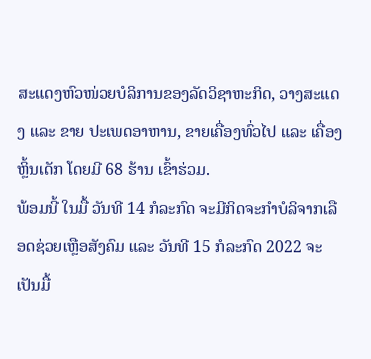ສະແດງຫົວໜ່ວຍບໍລິການຂອງລັດວິຊາຫະກິດ, ວາງສະແດງ ແລະ ຂາຍ ປະເພດອາຫານ, ຂາຍເຄື່ອງທົ່ວໄປ ແລະ ເຄື່ອງຫຼິ້ນເດັກ ໂດຍມີ 68 ຮ້ານ ເຂົ້າຮ່ວມ.
ພ້ອມນີ້ ໃນມື້ ວັນທີ 14 ກໍລະກົດ ຈະມີກິດຈະກຳບໍລິຈາກເລືອດຊ່ວຍເຫຼືອສັງຄົມ ແລະ ວັນທີ 15 ກໍລະກົດ 2022 ຈະເປັນມື້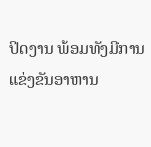ປິດງານ ພ້ອມທັງມີການແຂ່ງຂັນອາຫານ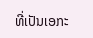ທີ່ເປັນເອກະ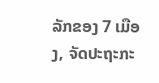ລັກຂອງ 7 ເມືອງ, ຈັດປະຖະກະ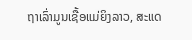ຖາເລົ່າມູນເຊື້ອແມ່ຍິງລາວ, ສະແດ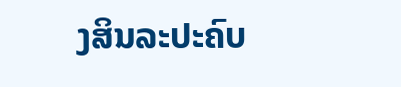ງສິນລະປະຄົບ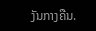ງັນກາງຄືນ.